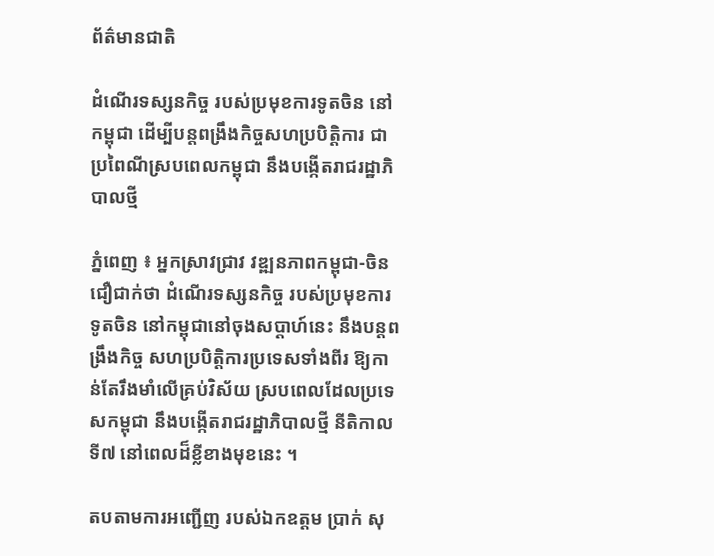ព័ត៌មានជាតិ

ដំណើរទស្សនកិច្ច របស់ប្រមុខការទូតចិន នៅកម្ពុជា ដើម្បីបន្តពង្រឹងកិច្ចសហប្របិត្តិការ ជាប្រពៃណីស្របពេលកម្ពុជា នឹងបង្កើតរាជរដ្ឋាភិបាលថ្មី

ភ្នំពេញ ៖ អ្នកស្រាវជ្រាវ វឌ្ឍនភាពកម្ពុជា-ចិន ជឿជាក់ថា ដំណើរទស្សនកិច្ច របស់ប្រមុខការទូតចិន នៅកម្ពុជានៅចុងសប្តាហ៍នេះ នឹងបន្តពង្រឹងកិច្ច សហប្របិត្តិការប្រទេសទាំងពីរ ឱ្យកាន់តែរឹងមាំលើគ្រប់វិស័យ ស្របពេលដែលប្រទេសកម្ពុជា នឹងបង្កើតរាជរដ្ឋាភិបាលថ្មី នីតិកាលទី៧ នៅពេលដ៏ខ្លីខាងមុខនេះ ។

តបតាមការអញ្ជើញ របស់ឯកឧត្តម ប្រាក់ សុ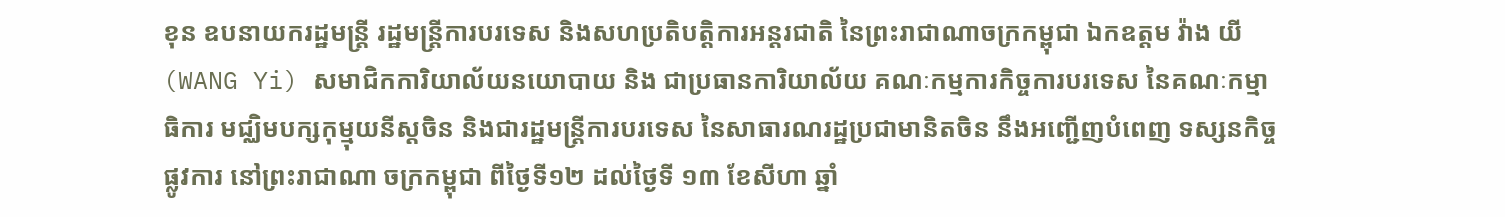ខុន ឧបនាយករដ្ឋមន្រ្តី រដ្ឋមន្រ្តីការបរទេស និងសហប្រតិបត្តិការអន្តរជាតិ នៃព្រះរាជាណាចក្រកម្ពុជា ឯកឧត្តម វ៉ាង យី (WANG Yi) សមាជិកការិយាល័យនយោបាយ និង ជាប្រធានការិយាល័យ គណៈកម្មការកិច្ចការបរទេស នៃគណៈកម្មាធិការ មជ្ឈិមបក្សកុម្មុយនីស្តចិន និងជារដ្ឋមន្រ្តីការបរទេស នៃសាធារណរដ្ឋប្រជាមានិតចិន នឹងអញ្ជើញបំពេញ ទស្សនកិច្ចផ្លូវការ នៅព្រះរាជាណា ចក្រកម្ពុជា ពីថ្ងៃទី១២ ដល់ថ្ងៃទី ១៣ ខែសីហា ឆ្នាំ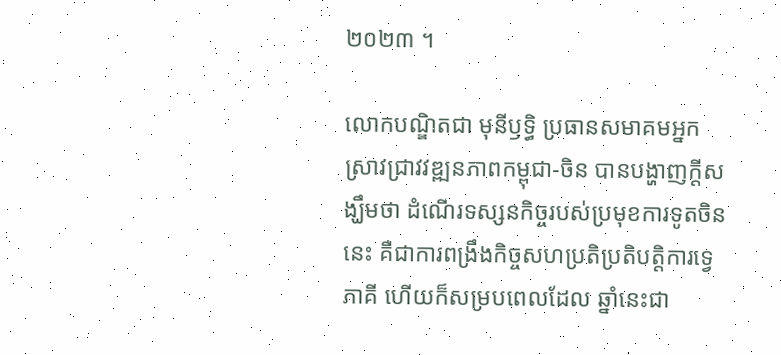២០២៣ ។

លោកបណ្ឌិតជា មុនីឫទ្ធិ ប្រធានសមាគមអ្នកស្រាវជ្រាវវឌ្ឍនភាពកម្ពុជា-ចិន បានបង្ហាញក្តីសង្ឃឹមថា ដំណើរទស្សនកិច្ចរបស់ប្រមុខការទូតចិននេះ គឺជាការពង្រឹងកិច្ចសហប្រតិប្រតិបត្តិការទ្វេភាគី ហើយក៏សម្របពេលដែល ឆ្នាំនេះជា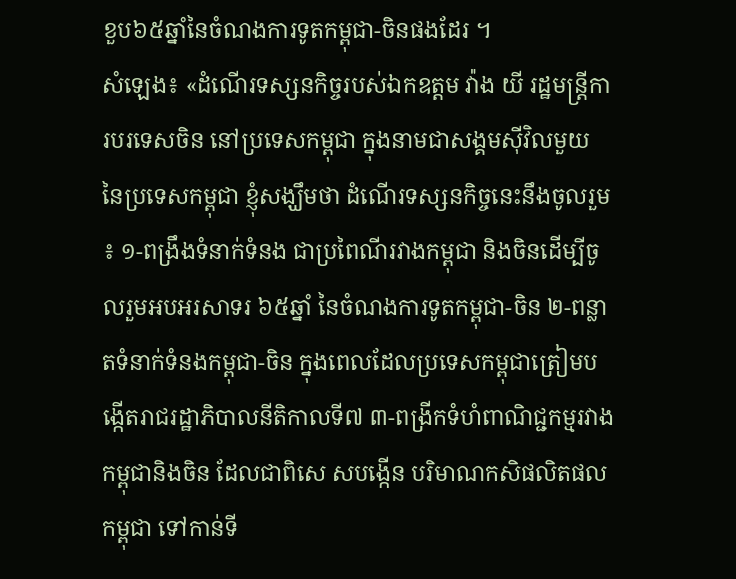ខួប៦៥ឆ្នាំនៃចំណងការទូតកម្ពុជា-ចិនផងដែរ ។
សំឡេង៖ «ដំណើរទស្សនកិច្ចរបស់ឯកឧត្តម វ៉ាង យី រដ្ឋមន្ត្រីការបរទេសចិន នៅប្រទេសកម្ពុជា ក្នុងនាមជាសង្គមស៊ីវិលមួយ នៃប្រទេសកម្ពុជា ខ្ញុំសង្ឃឹមថា ដំណើរទស្សនកិច្ចនេះនឹងចូលរួម ៖ ១-ពង្រឹងទំនាក់ទំនង ជាប្រពៃណីរវាងកម្ពុជា និងចិនដើម្បីចូលរួមអបអរសាទរ ៦៥ឆ្នាំ នៃចំណងការទូតកម្ពុជា-ចិន ២-ពន្លាតទំនាក់ទំនងកម្ពុជា-ចិន ក្នុងពេលដែលប្រទេសកម្ពុជាត្រៀមបង្កើតរាជរដ្ឋាភិបាលនីតិកាលទី៧ ៣-ពង្រីកទំហំពាណិជ្ជកម្មរវាងកម្ពុជានិងចិន ដែលជាពិសេ សបង្កើន បរិមាណកសិផលិតផលកម្ពុជា ទៅកាន់ទី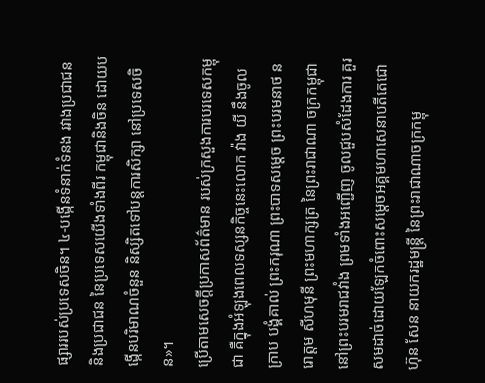ផ្សាររបស់ប្រទេសចិន។ ៤-បង្កើនទំនាក់ទំនង រវាងប្រជាជន និងប្រជាជន នៃប្រទេសយើងទាំងពីរ កម្ពុជានិងចិន ដោយបង្កើនបរិមាណចំនួន និស្សិតទៅបន្តការសិក្សា នៅប្រទេសចិន»។
ប្រើតាមសេចក្តីប្រកាសព័ត៌មាន របស់ក្រសួងការបរទេសកម្ពុជា គឺក្នុងអំឡុងពេលទស្សនកិច្ចនេះលោក វ៉ាង យី នឹងចូលក្រាប បង្គំគាល់ ព្រះករុណា ព្រះបាទសម្តេច ព្រះបរមនាថ នរោត្តម សីហមុនី ព្រះមហាក្សត្រ នៃព្រះរាជាណា ចក្រកម្ពុជា នៅព្រះបរមរាជវាំង ព្រមទាំងអញ្ជើញ ចូលជួបសំដែងការ គួរសមដាច់ដោយឡែកចំពោះសម្តេចអគ្គមហាសេនាបតីតេជោ ហ៊ុន សែន នាយករដ្ឋមន្រ្តី នៃព្រះរាជាណាចក្រកម្ពុ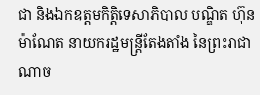ជា និងឯកឧត្ដមកិត្តិទេសាភិបាល បណ្ឌិត ហ៊ុន ម៉ាណែត នាយករដ្ឋមន្រ្តីតែងតាំង នៃព្រះរាជាណាច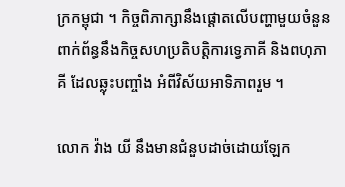ក្រកម្ពុជា ។ កិច្ចពិភាក្សានឹងផ្តោតលើបញ្ហាមួយចំនួន ពាក់ព័ន្ធនឹងកិច្ចសហប្រតិបត្តិការទ្វេភាគី និងពហុភាគី ដែលឆ្លុះបញ្ចាំង អំពីវិស័យអាទិភាពរួម ។

លោក វ៉ាង យី នឹងមានជំនួបដាច់ដោយឡែក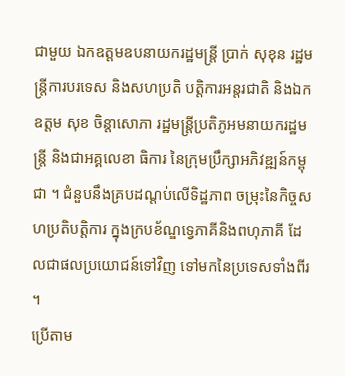ជាមួយ ឯកឧត្តមឧបនាយករដ្ឋមន្ត្រី ប្រាក់ សុខុន រដ្ឋមន្ត្រីការបរទេស និងសហប្រតិ បត្តិការអន្តរជាតិ និងឯកឧត្តម សុខ ចិន្តាសោភា រដ្ឋមន្ត្រីប្រតិភូអមនាយករដ្ឋមន្រ្តី និងជាអគ្គលេខា ធិការ នៃក្រុមប្រឹក្សាអភិវឌ្ឍន៍កម្ពុជា ។ ជំនួបនឹងគ្របដណ្ដប់លើទិដ្ឋភាព ចម្រុះនៃកិច្ចសហប្រតិបត្តិការ ក្នុងក្របខ័ណ្ឌទ្វេភាគីនិងពហុភាគី ដែលជាផលប្រយោជន៍ទៅវិញ ទៅមកនៃប្រទេសទាំងពីរ ។
ប្រើតាម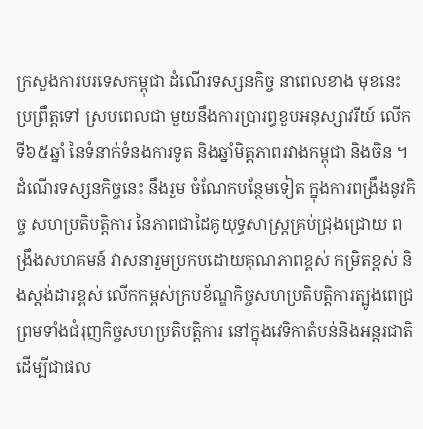ក្រសួងការបរទេសកម្ពុជា ដំណើរទស្សនកិច្ច នាពេលខាង មុខនេះ ប្រព្រឹត្តទៅ ស្របពេលជា មួយនឹងការប្រារព្ធខួបអនុស្សាវរីយ៍ លើកទី៦៥ឆ្នាំ នៃទំនាក់ទំនងការទូត និងឆ្នាំមិត្តភាពរវាងកម្ពុជា និងចិន ។ ដំណើរទស្សនកិច្ចនេះ នឹងរួម ចំណែកបន្ថែមទៀត ក្នុងការពង្រឹងនូវកិច្ច សហប្រតិបត្តិការ នៃភាពជាដៃគូយុទ្ធសាស្ត្រគ្រប់ជ្រុងជ្រោយ ពង្រឹងសហគមន៍ វាសនារួមប្រកបដោយគុណភាពខ្ពស់ កម្រិតខ្ពស់ និងស្ដង់ដារខ្ពស់ លើកកម្ពស់ក្របខ័ណ្ឌកិច្ចសហប្រតិបត្តិការត្បូងពេជ្រ ព្រមទាំងជំរុញកិច្ចសហប្រតិបត្តិការ នៅក្នុងវេទិកាតំបន់និងអន្តរជាតិ ដើម្បីជាផល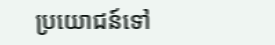ប្រយោជន៍ទៅ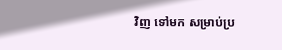វិញ ទៅមក សម្រាប់ប្រ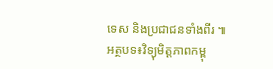ទេស និងប្រជាជនទាំងពីរ ៕
អត្ថបទ៖វិទ្យុមិត្តភាពកម្ពុ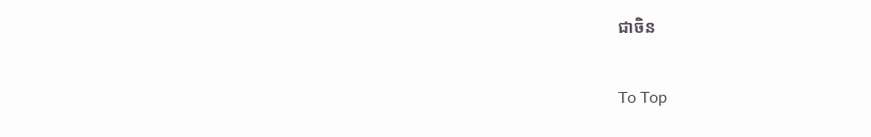ជាចិន

To Top